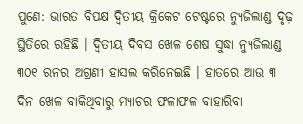ପୁଣେ: ଭାରତ ବିପକ୍ଷ ଦ୍ୱିତୀୟ କ୍ରିକେଟ ଟେଷ୍ଟରେ ନ୍ୟୁଜିଲାଣ୍ଡ ଦୃଢ଼ ସ୍ଥିତିରେ ରହିଛି । ଦ୍ୱିତୀୟ ଦିବସ ଖେଳ ଶେଷ ସୁଦ୍ଧା ନ୍ୟୁଜିଲାଣ୍ଡ ୩୦୧ ରନର ଅଗ୍ରଣୀ ହାସଲ କରିନେଇଛି । ହାତରେ ଆଉ ୩ ଦିନ ଖେଳ ବାକିଥିବାରୁ ମ୍ୟାଚର ଫଳାଫଳ ବାହାରିବା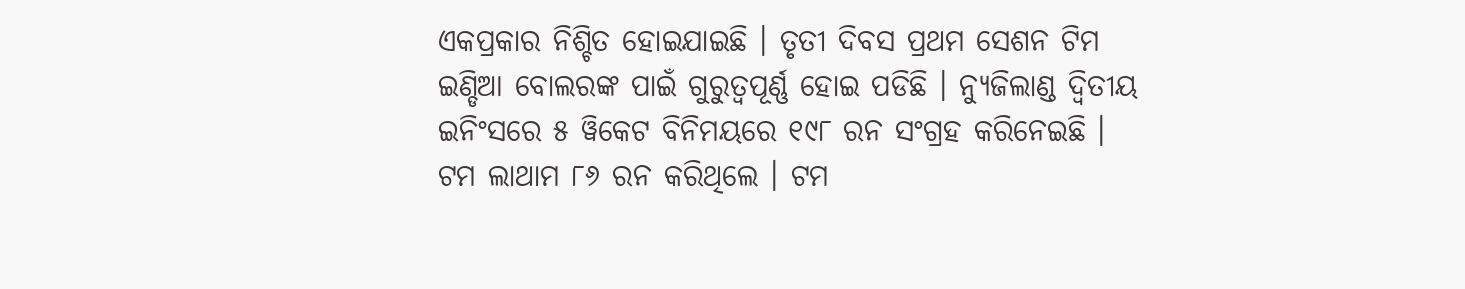ଏକପ୍ରକାର ନିଶ୍ଚିତ ହୋଇଯାଇଛି । ତୃତୀ ଦିବସ ପ୍ରଥମ ସେଶନ ଟିମ ଇଣ୍ଡିଆ ବୋଲରଙ୍କ ପାଇଁ ଗୁରୁତ୍ୱପୂର୍ଣ୍ଣ ହୋଇ ପଡିଛି । ନ୍ୟୁଜିଲାଣ୍ଡ ଦ୍ୱିତୀୟ ଇନିଂସରେ ୫ ୱିକେଟ ବିନିମୟରେ ୧୯୮ ରନ ସଂଗ୍ରହ କରିନେଇଛି । ଟମ ଲାଥାମ ୮୬ ରନ କରିଥିଲେ । ଟମ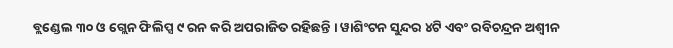ବ୍ଲଣ୍ଡେଲ ୩୦ ଓ ଗ୍ଲେନ ଫିଲିପ୍ସ ୯ ରନ କରି ଅପରାଜିତ ରହିଛନ୍ତି । ୱାଶିଂଟନ ସୁନ୍ଦର ୪ଟି ଏବଂ ରବିଚନ୍ଦ୍ରନ ଅଶ୍ୱୀନ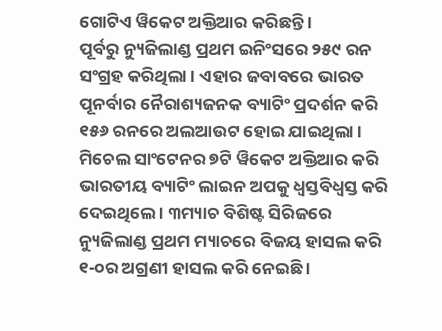ଗୋଟିଏ ୱିକେଟ ଅକ୍ତିଆର କରିଛନ୍ତି ।
ପୂର୍ବରୁ ନ୍ୟୁଜିଲାଣ୍ଡ ପ୍ରଥମ ଇନିଂସରେ ୨୫୯ ରନ ସଂଗ୍ରହ କରିଥିଲା । ଏହାର ଜବାବରେ ଭାରତ ପୂନର୍ବାର ନୈରାଶ୍ୟଜନକ ବ୍ୟାଟିଂ ପ୍ରଦର୍ଶନ କରି ୧୫୬ ରନରେ ଅଲଆଉଟ ହୋଇ ଯାଇଥିଲା । ମିଚେଲ ସାଂଟେନର ୭ଟି ୱିକେଟ ଅକ୍ତିଆର କରି ଭାରତୀୟ ବ୍ୟାଟିଂ ଲାଇନ ଅପକୁ ଧ୍ୱସ୍ତବିଧ୍ୱସ୍ତ କରି ଦେଇଥିଲେ । ୩ମ୍ୟାଚ ବିଶିଷ୍ଟ ସିରିଜରେ ନ୍ୟୁଜିଲାଣ୍ଡ ପ୍ରଥମ ମ୍ୟାଚରେ ବିଜୟ ହାସଲ କରି ୧-୦ର ଅଗ୍ରଣୀ ହାସଲ କରି ନେଇଛି ।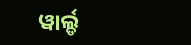ୱାର୍ଲ୍ଡ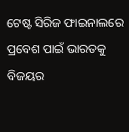ଟେଷ୍ଟ ସିରିଜ ଫାଇନାଲରେ ପ୍ରବେଶ ପାଇଁ ଭାରତକୁ ବିଜୟର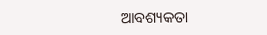ଆବଶ୍ୟକତା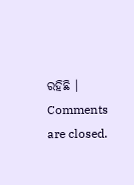ରହିଛି ।
Comments are closed.